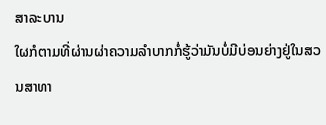ສາລະບານ
ໃຜກໍຕາມທີ່ຜ່ານຜ່າຄວາມລຳບາກກໍ່ຮູ້ວ່າມັນບໍ່ມີບ່ອນຍ່າງຢູ່ໃນສວນສາທາ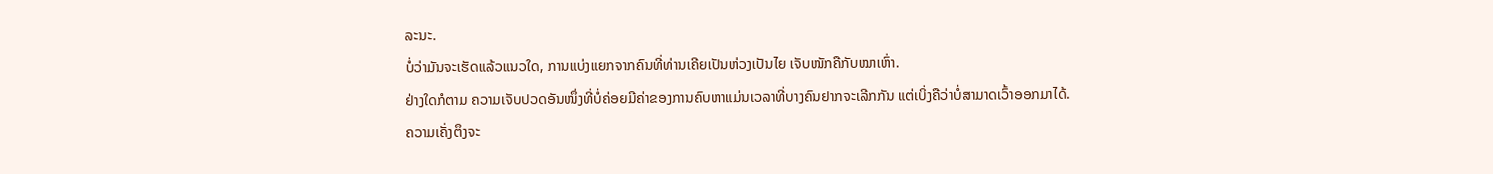ລະນະ.
ບໍ່ວ່າມັນຈະເຮັດແລ້ວແນວໃດ, ການແບ່ງແຍກຈາກຄົນທີ່ທ່ານເຄີຍເປັນຫ່ວງເປັນໄຍ ເຈັບໜັກຄືກັບໝາເຫົ່າ.
ຢ່າງໃດກໍຕາມ ຄວາມເຈັບປວດອັນໜຶ່ງທີ່ບໍ່ຄ່ອຍມີຄ່າຂອງການຄົບຫາແມ່ນເວລາທີ່ບາງຄົນຢາກຈະເລີກກັນ ແຕ່ເບິ່ງຄືວ່າບໍ່ສາມາດເວົ້າອອກມາໄດ້.
ຄວາມເຄັ່ງຕຶງຈະ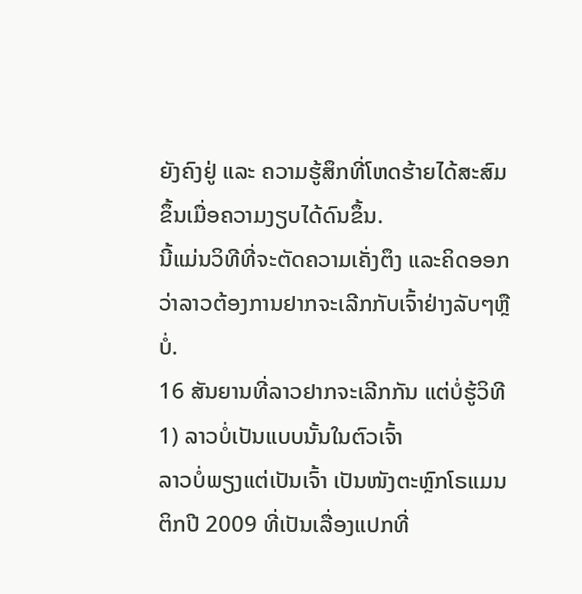ຍັງຄົງຢູ່ ແລະ ຄວາມຮູ້ສຶກທີ່ໂຫດຮ້າຍໄດ້ສະສົມຂຶ້ນເມື່ອຄວາມງຽບໄດ້ດົນຂຶ້ນ.
ນີ້ແມ່ນວິທີທີ່ຈະຕັດຄວາມເຄັ່ງຕຶງ ແລະຄິດອອກວ່າລາວຕ້ອງການຢາກຈະເລີກກັບເຈົ້າຢ່າງລັບໆຫຼືບໍ່.
16 ສັນຍານທີ່ລາວຢາກຈະເລີກກັນ ແຕ່ບໍ່ຮູ້ວິທີ
1) ລາວບໍ່ເປັນແບບນັ້ນໃນຕົວເຈົ້າ
ລາວບໍ່ພຽງແຕ່ເປັນເຈົ້າ ເປັນໜັງຕະຫຼົກໂຣແມນຕິກປີ 2009 ທີ່ເປັນເລື່ອງແປກທີ່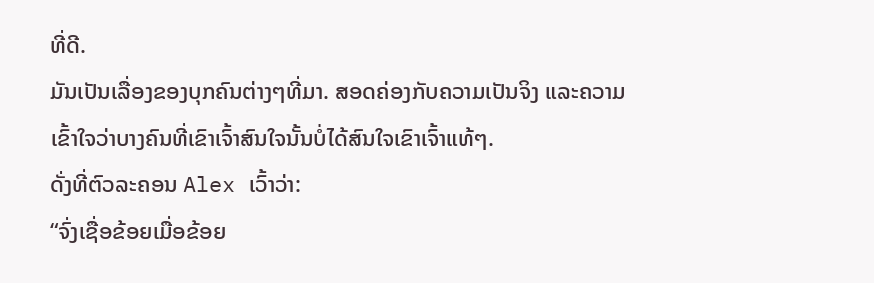ທີ່ດີ.
ມັນເປັນເລື່ອງຂອງບຸກຄົນຕ່າງໆທີ່ມາ. ສອດຄ່ອງກັບຄວາມເປັນຈິງ ແລະຄວາມເຂົ້າໃຈວ່າບາງຄົນທີ່ເຂົາເຈົ້າສົນໃຈນັ້ນບໍ່ໄດ້ສົນໃຈເຂົາເຈົ້າແທ້ໆ.
ດັ່ງທີ່ຕົວລະຄອນ Alex ເວົ້າວ່າ:
“ຈົ່ງເຊື່ອຂ້ອຍເມື່ອຂ້ອຍ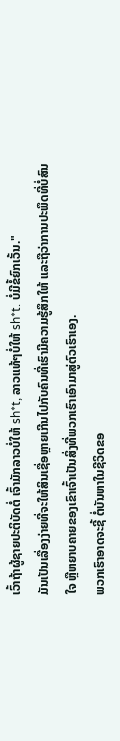ເວົ້າຖ້າຜູ້ຊາຍປະຕິບັດຕໍ່ ເຈົ້າມັກລາວບໍ່ໃຫ້ sh*t, ລາວແທ້ໆບໍ່ໃຫ້ sh*t. ບໍ່ມີຂໍ້ຍົກເວັ້ນ."
ມັນເປັນເລື່ອງງ່າຍທີ່ຈະໃຫ້ສິນເຊື່ອຫຼາຍເກີນໄປກັບຄົນທີ່ເຮົາມີຄວາມຮູ້ສຶກໃຫ້ ແລະຖືວ່າການປະພຶດທີ່ບໍ່ສົນໃຈ ຫຼືຫຍາບຄາຍຂອງເຂົາເຈົ້າເປັນສິ່ງທີ່ພວກເຮົາເອົາມາສູ່ຕົວເຮົາເອງ.
ພວກເຮົາອາດຈະຊີ້ ຕໍ່ບັນຫາໃນຊີວິດຂອ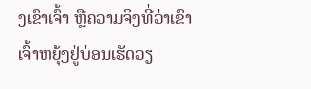ງເຂົາເຈົ້າ ຫຼືຄວາມຈິງທີ່ວ່າເຂົາເຈົ້າຫຍຸ້ງຢູ່ບ່ອນເຮັດວຽ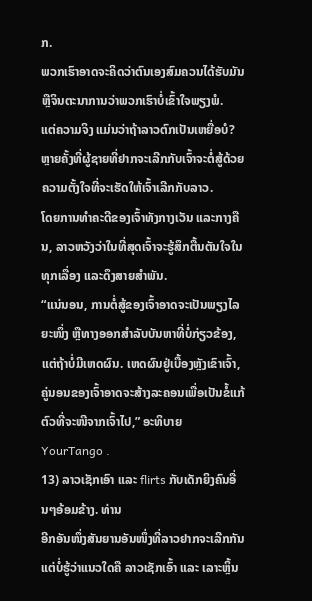ກ.
ພວກເຮົາອາດຈະຄິດວ່າຕົນເອງສົມຄວນໄດ້ຮັບມັນ ຫຼືຈິນຕະນາການວ່າພວກເຮົາບໍ່ເຂົ້າໃຈພຽງພໍ.
ແຕ່ຄວາມຈິງ ແມ່ນວ່າຖ້າລາວຕົກເປັນເຫຍື່ອບໍ?
ຫຼາຍຄັ້ງທີ່ຜູ້ຊາຍທີ່ຢາກຈະເລີກກັບເຈົ້າຈະຕໍ່ສູ້ດ້ວຍຄວາມຕັ້ງໃຈທີ່ຈະເຮັດໃຫ້ເຈົ້າເລີກກັບລາວ.
ໂດຍການທຳຄະດີຂອງເຈົ້າທັງກາງເວັນ ແລະກາງຄືນ, ລາວຫວັງວ່າໃນທີ່ສຸດເຈົ້າຈະຮູ້ສຶກຕື້ນຕັນໃຈໃນທຸກເລື່ອງ ແລະດຶງສາຍສຳພັນ.
“ແນ່ນອນ, ການຕໍ່ສູ້ຂອງເຈົ້າອາດຈະເປັນພຽງໄລຍະໜຶ່ງ ຫຼືທາງອອກສຳລັບບັນຫາທີ່ບໍ່ກ່ຽວຂ້ອງ, ແຕ່ຖ້າບໍ່ມີເຫດຜົນ. ເຫດຜົນຢູ່ເບື້ອງຫຼັງເຂົາເຈົ້າ, ຄູ່ນອນຂອງເຈົ້າອາດຈະສ້າງລະຄອນເພື່ອເປັນຂໍ້ແກ້ຕົວທີ່ຈະໜີຈາກເຈົ້າໄປ,” ອະທິບາຍ YourTango .
13) ລາວເຊັກເອົາ ແລະ flirts ກັບເດັກຍິງຄົນອື່ນໆອ້ອມຂ້າງ. ທ່ານ
ອີກອັນໜຶ່ງສັນຍານອັນໜຶ່ງທີ່ລາວຢາກຈະເລີກກັນ ແຕ່ບໍ່ຮູ້ວ່າແນວໃດຄື ລາວເຊັກເອົ້າ ແລະ ເລາະຫຼິ້ນ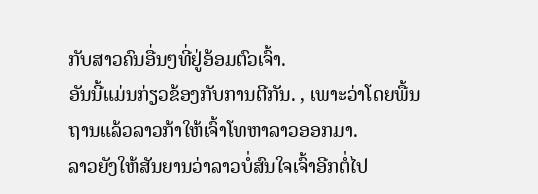ກັບສາວຄົນອື່ນໆທີ່ຢູ່ອ້ອມຕົວເຈົ້າ.
ອັນນີ້ແມ່ນກ່ຽວຂ້ອງກັບການຕີກັນ. , ເພາະວ່າໂດຍພື້ນຖານແລ້ວລາວກ້າໃຫ້ເຈົ້າໂທຫາລາວອອກມາ.
ລາວຍັງໃຫ້ສັນຍານວ່າລາວບໍ່ສົນໃຈເຈົ້າອີກຕໍ່ໄປ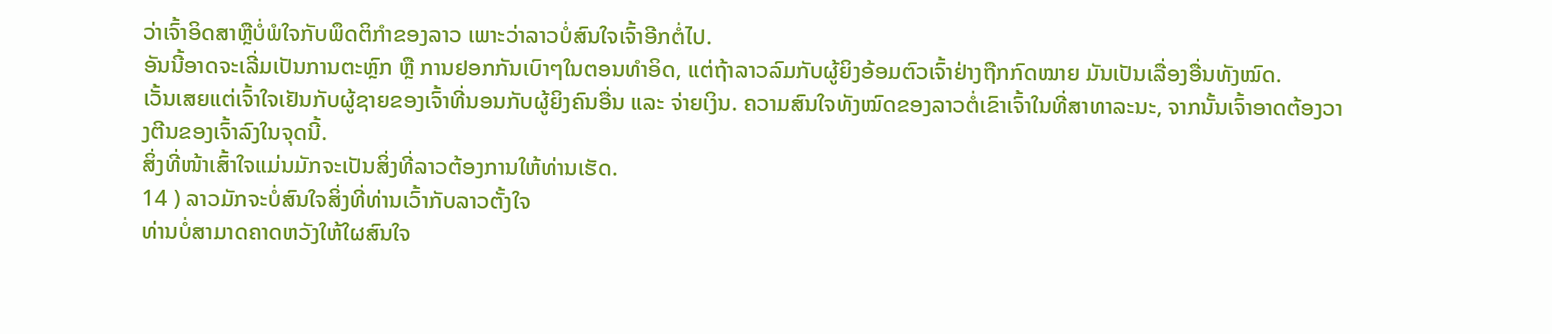ວ່າເຈົ້າອິດສາຫຼືບໍ່ພໍໃຈກັບພຶດຕິກໍາຂອງລາວ ເພາະວ່າລາວບໍ່ສົນໃຈເຈົ້າອີກຕໍ່ໄປ.
ອັນນີ້ອາດຈະເລີ່ມເປັນການຕະຫຼົກ ຫຼື ການຢອກກັນເບົາໆໃນຕອນທຳອິດ, ແຕ່ຖ້າລາວລົມກັບຜູ້ຍິງອ້ອມຕົວເຈົ້າຢ່າງຖືກກົດໝາຍ ມັນເປັນເລື່ອງອື່ນທັງໝົດ.
ເວັ້ນເສຍແຕ່ເຈົ້າໃຈເຢັນກັບຜູ້ຊາຍຂອງເຈົ້າທີ່ນອນກັບຜູ້ຍິງຄົນອື່ນ ແລະ ຈ່າຍເງິນ. ຄວາມສົນໃຈທັງໝົດຂອງລາວຕໍ່ເຂົາເຈົ້າໃນທີ່ສາທາລະນະ, ຈາກນັ້ນເຈົ້າອາດຕ້ອງວາງຕີນຂອງເຈົ້າລົງໃນຈຸດນີ້.
ສິ່ງທີ່ໜ້າເສົ້າໃຈແມ່ນມັກຈະເປັນສິ່ງທີ່ລາວຕ້ອງການໃຫ້ທ່ານເຮັດ.
14 ) ລາວມັກຈະບໍ່ສົນໃຈສິ່ງທີ່ທ່ານເວົ້າກັບລາວຕັ້ງໃຈ
ທ່ານບໍ່ສາມາດຄາດຫວັງໃຫ້ໃຜສົນໃຈ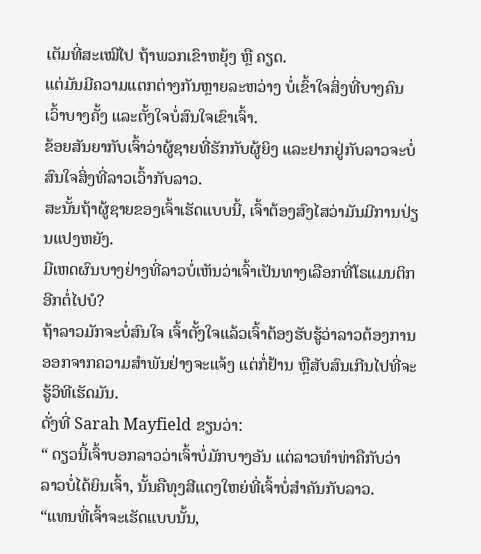ເຕັມທີ່ສະເໝີໄປ ຖ້າພວກເຂົາຫຍຸ້ງ ຫຼື ຄຽດ.
ແຕ່ມັນມີຄວາມແຕກຕ່າງກັນຫຼາຍລະຫວ່າງ ບໍ່ເຂົ້າໃຈສິ່ງທີ່ບາງຄົນເວົ້າບາງຄັ້ງ ແລະຕັ້ງໃຈບໍ່ສົນໃຈເຂົາເຈົ້າ.
ຂ້ອຍສັນຍາກັບເຈົ້າວ່າຜູ້ຊາຍທີ່ຮັກກັບຜູ້ຍິງ ແລະຢາກຢູ່ກັບລາວຈະບໍ່ສົນໃຈສິ່ງທີ່ລາວເວົ້າກັບລາວ.
ສະນັ້ນຖ້າຜູ້ຊາຍຂອງເຈົ້າເຮັດແບບນີ້, ເຈົ້າຕ້ອງສົງໄສວ່າມັນມີການປ່ຽນແປງຫຍັງ.
ມີເຫດຜົນບາງຢ່າງທີ່ລາວບໍ່ເຫັນວ່າເຈົ້າເປັນທາງເລືອກທີ່ໂຣແມນຕິກອີກຕໍ່ໄປບໍ?
ຖ້າລາວມັກຈະບໍ່ສົນໃຈ ເຈົ້າຕັ້ງໃຈແລ້ວເຈົ້າຕ້ອງຮັບຮູ້ວ່າລາວຕ້ອງການອອກຈາກຄວາມສຳພັນຢ່າງຈະແຈ້ງ ແຕ່ກໍ່ຢ້ານ ຫຼືສັບສົນເກີນໄປທີ່ຈະຮູ້ວິທີເຮັດມັນ.
ດັ່ງທີ່ Sarah Mayfield ຂຽນວ່າ:
“ ດຽວນີ້ເຈົ້າບອກລາວວ່າເຈົ້າບໍ່ມັກບາງອັນ ແຕ່ລາວທຳທ່າຄືກັບວ່າລາວບໍ່ໄດ້ຍິນເຈົ້າ, ນັ້ນຄືທຸງສີແດງໃຫຍ່ທີ່ເຈົ້າບໍ່ສຳຄັນກັບລາວ.
“ແທນທີ່ເຈົ້າຈະເຮັດແບບນັ້ນ,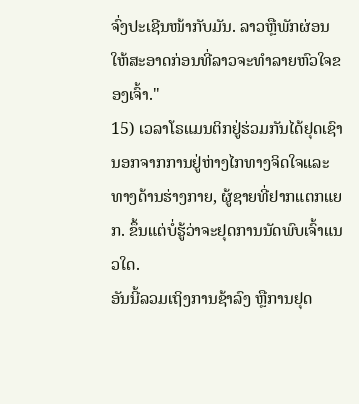ຈົ່ງປະເຊີນໜ້າກັບມັນ. ລາວຫຼືພັກຜ່ອນໃຫ້ສະອາດກ່ອນທີ່ລາວຈະທໍາລາຍຫົວໃຈຂອງເຈົ້າ."
15) ເວລາໂຣແມນຕິກຢູ່ຮ່ວມກັນໄດ້ຢຸດເຊົາ
ນອກຈາກການຢູ່ຫ່າງໄກທາງຈິດໃຈແລະທາງດ້ານຮ່າງກາຍ, ຜູ້ຊາຍທີ່ຢາກແຕກແຍກ. ຂຶ້ນແຕ່ບໍ່ຮູ້ວ່າຈະຢຸດການນັດພົບເຈົ້າແນວໃດ.
ອັນນີ້ລວມເຖິງການຊ້າລົງ ຫຼືການຢຸດ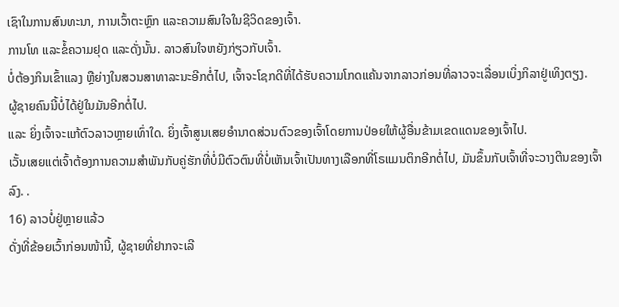ເຊົາໃນການສົນທະນາ, ການເວົ້າຕະຫຼົກ ແລະຄວາມສົນໃຈໃນຊີວິດຂອງເຈົ້າ.
ການໂທ ແລະຂໍ້ຄວາມຢຸດ ແລະດັ່ງນັ້ນ. ລາວສົນໃຈຫຍັງກ່ຽວກັບເຈົ້າ.
ບໍ່ຕ້ອງກິນເຂົ້າແລງ ຫຼືຍ່າງໃນສວນສາທາລະນະອີກຕໍ່ໄປ, ເຈົ້າຈະໂຊກດີທີ່ໄດ້ຮັບຄວາມໂກດແຄ້ນຈາກລາວກ່ອນທີ່ລາວຈະເລື່ອນເບິ່ງກິລາຢູ່ເທິງຕຽງ.
ຜູ້ຊາຍຄົນນີ້ບໍ່ໄດ້ຢູ່ໃນມັນອີກຕໍ່ໄປ.
ແລະ ຍິ່ງເຈົ້າຈະແກ້ຕົວລາວຫຼາຍເທົ່າໃດ. ຍິ່ງເຈົ້າສູນເສຍອຳນາດສ່ວນຕົວຂອງເຈົ້າໂດຍການປ່ອຍໃຫ້ຜູ້ອື່ນຂ້າມເຂດແດນຂອງເຈົ້າໄປ.
ເວັ້ນເສຍແຕ່ເຈົ້າຕ້ອງການຄວາມສຳພັນກັບຄູ່ຮັກທີ່ບໍ່ມີຕົວຕົນທີ່ບໍ່ເຫັນເຈົ້າເປັນທາງເລືອກທີ່ໂຣແມນຕິກອີກຕໍ່ໄປ, ມັນຂຶ້ນກັບເຈົ້າທີ່ຈະວາງຕີນຂອງເຈົ້າລົງ. .
16) ລາວບໍ່ຢູ່ຫຼາຍແລ້ວ
ດັ່ງທີ່ຂ້ອຍເວົ້າກ່ອນໜ້ານີ້, ຜູ້ຊາຍທີ່ຢາກຈະເລີ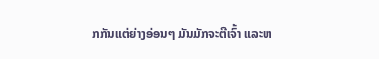ກກັນແຕ່ຍ່າງອ່ອນໆ ມັນມັກຈະຕີເຈົ້າ ແລະຫ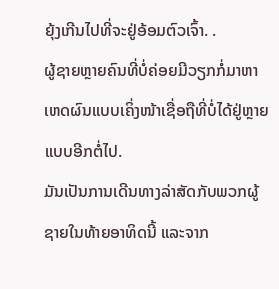ຍຸ້ງເກີນໄປທີ່ຈະຢູ່ອ້ອມຕົວເຈົ້າ. .
ຜູ້ຊາຍຫຼາຍຄົນທີ່ບໍ່ຄ່ອຍມີວຽກກໍ່ມາຫາເຫດຜົນແບບເຄິ່ງໜ້າເຊື່ອຖືທີ່ບໍ່ໄດ້ຢູ່ຫຼາຍແບບອີກຕໍ່ໄປ.
ມັນເປັນການເດີນທາງລ່າສັດກັບພວກຜູ້ຊາຍໃນທ້າຍອາທິດນີ້ ແລະຈາກ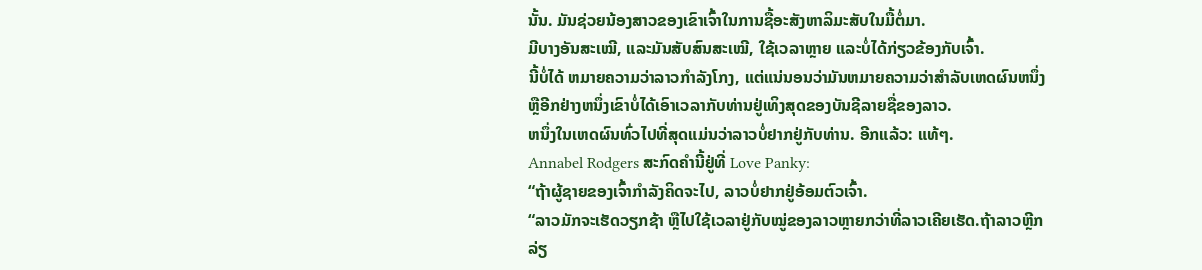ນັ້ນ. ມັນຊ່ວຍນ້ອງສາວຂອງເຂົາເຈົ້າໃນການຊື້ອະສັງຫາລິມະສັບໃນມື້ຕໍ່ມາ.
ມີບາງອັນສະເໝີ, ແລະມັນສັບສົນສະເໝີ, ໃຊ້ເວລາຫຼາຍ ແລະບໍ່ໄດ້ກ່ຽວຂ້ອງກັບເຈົ້າ.
ນີ້ບໍ່ໄດ້ ຫມາຍຄວາມວ່າລາວກໍາລັງໂກງ, ແຕ່ແນ່ນອນວ່າມັນຫມາຍຄວາມວ່າສໍາລັບເຫດຜົນຫນຶ່ງຫຼືອີກຢ່າງຫນຶ່ງເຂົາບໍ່ໄດ້ເອົາເວລາກັບທ່ານຢູ່ເທິງສຸດຂອງບັນຊີລາຍຊື່ຂອງລາວ.
ຫນຶ່ງໃນເຫດຜົນທົ່ວໄປທີ່ສຸດແມ່ນວ່າລາວບໍ່ຢາກຢູ່ກັບທ່ານ. ອີກແລ້ວ: ແທ້ໆ.
Annabel Rodgers ສະກົດຄຳນີ້ຢູ່ທີ່ Love Panky:
“ຖ້າຜູ້ຊາຍຂອງເຈົ້າກຳລັງຄິດຈະໄປ, ລາວບໍ່ຢາກຢູ່ອ້ອມຕົວເຈົ້າ.
“ລາວມັກຈະເຮັດວຽກຊ້າ ຫຼືໄປໃຊ້ເວລາຢູ່ກັບໝູ່ຂອງລາວຫຼາຍກວ່າທີ່ລາວເຄີຍເຮັດ.ຖ້າລາວຫຼີກລ່ຽ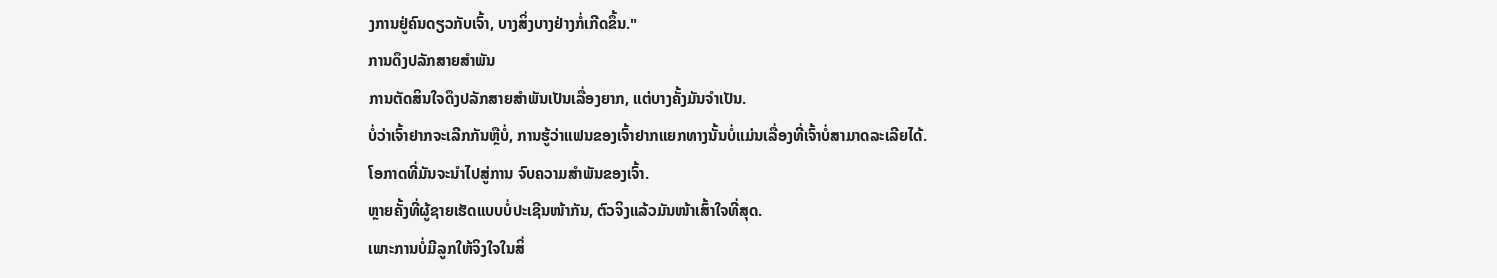ງການຢູ່ຄົນດຽວກັບເຈົ້າ, ບາງສິ່ງບາງຢ່າງກໍ່ເກີດຂຶ້ນ."
ການດຶງປລັກສາຍສຳພັນ
ການຕັດສິນໃຈດຶງປລັກສາຍສຳພັນເປັນເລື່ອງຍາກ, ແຕ່ບາງຄັ້ງມັນຈຳເປັນ.
ບໍ່ວ່າເຈົ້າຢາກຈະເລີກກັນຫຼືບໍ່, ການຮູ້ວ່າແຟນຂອງເຈົ້າຢາກແຍກທາງນັ້ນບໍ່ແມ່ນເລື່ອງທີ່ເຈົ້າບໍ່ສາມາດລະເລີຍໄດ້.
ໂອກາດທີ່ມັນຈະນໍາໄປສູ່ການ ຈົບຄວາມສຳພັນຂອງເຈົ້າ.
ຫຼາຍຄັ້ງທີ່ຜູ້ຊາຍເຮັດແບບບໍ່ປະເຊີນໜ້າກັນ, ຕົວຈິງແລ້ວມັນໜ້າເສົ້າໃຈທີ່ສຸດ.
ເພາະການບໍ່ມີລູກໃຫ້ຈິງໃຈໃນສິ່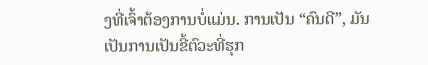ງທີ່ເຈົ້າຕ້ອງການບໍ່ແມ່ນ. ການເປັນ “ຄົນດີ”, ມັນເປັນການເປັນຂີ້ຕົວະທີ່ຮຸກ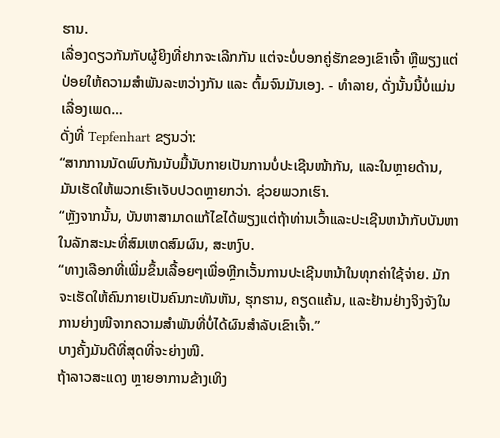ຮານ.
ເລື່ອງດຽວກັນກັບຜູ້ຍິງທີ່ຢາກຈະເລີກກັນ ແຕ່ຈະບໍ່ບອກຄູ່ຮັກຂອງເຂົາເຈົ້າ ຫຼືພຽງແຕ່ປ່ອຍໃຫ້ຄວາມສຳພັນລະຫວ່າງກັນ ແລະ ຕົ້ມຈົນມັນເອງ. - ທໍາລາຍ, ດັ່ງນັ້ນນີ້ບໍ່ແມ່ນເລື່ອງເພດ…
ດັ່ງທີ່ Tepfenhart ຂຽນວ່າ:
“ສາກການນັດພົບກັນນັບມື້ນັບກາຍເປັນການບໍ່ປະເຊີນໜ້າກັນ, ແລະໃນຫຼາຍດ້ານ, ມັນເຮັດໃຫ້ພວກເຮົາເຈັບປວດຫຼາຍກວ່າ. ຊ່ວຍພວກເຮົາ.
“ຫຼັງຈາກນັ້ນ, ບັນຫາສາມາດແກ້ໄຂໄດ້ພຽງແຕ່ຖ້າທ່ານເວົ້າແລະປະເຊີນຫນ້າກັບບັນຫາໃນລັກສະນະທີ່ສົມເຫດສົມຜົນ, ສະຫງົບ.
“ທາງເລືອກທີ່ເພີ່ມຂຶ້ນເລື້ອຍໆເພື່ອຫຼີກເວັ້ນການປະເຊີນຫນ້າໃນທຸກຄ່າໃຊ້ຈ່າຍ. ມັກຈະເຮັດໃຫ້ຄົນກາຍເປັນຄົນກະທັນຫັນ, ຮຸກຮານ, ຄຽດແຄ້ນ, ແລະຢ້ານຢ່າງຈິງຈັງໃນການຍ່າງໜີຈາກຄວາມສຳພັນທີ່ບໍ່ໄດ້ຜົນສຳລັບເຂົາເຈົ້າ.”
ບາງຄັ້ງມັນດີທີ່ສຸດທີ່ຈະຍ່າງໜີ.
ຖ້າລາວສະແດງ ຫຼາຍອາການຂ້າງເທິງ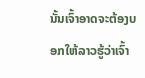ນັ້ນເຈົ້າອາດຈະຕ້ອງບອກໃຫ້ລາວຮູ້ວ່າເຈົ້າ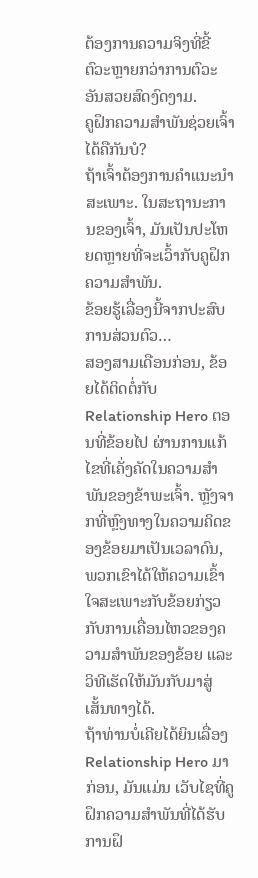ຕ້ອງການຄວາມຈິງທີ່ຂີ້ຕົວະຫຼາຍກວ່າການຕົວະອັນສວຍສົດງົດງາມ.
ຄູຝຶກຄວາມສຳພັນຊ່ວຍເຈົ້າໄດ້ຄືກັນບໍ?
ຖ້າເຈົ້າຕ້ອງການຄຳແນະນຳສະເພາະ. ໃນສະຖານະການຂອງເຈົ້າ, ມັນເປັນປະໂຫຍດຫຼາຍທີ່ຈະເວົ້າກັບຄູຝຶກຄວາມສຳພັນ.
ຂ້ອຍຮູ້ເລື່ອງນີ້ຈາກປະສົບການສ່ວນຕົວ…
ສອງສາມເດືອນກ່ອນ, ຂ້ອຍໄດ້ຕິດຕໍ່ກັບ Relationship Hero ຕອນທີ່ຂ້ອຍໄປ ຜ່ານການແກ້ໄຂທີ່ເຄັ່ງຄັດໃນຄວາມສໍາພັນຂອງຂ້າພະເຈົ້າ. ຫຼັງຈາກທີ່ຫຼົງທາງໃນຄວາມຄິດຂອງຂ້ອຍມາເປັນເວລາດົນ, ພວກເຂົາໄດ້ໃຫ້ຄວາມເຂົ້າໃຈສະເພາະກັບຂ້ອຍກ່ຽວກັບການເຄື່ອນໄຫວຂອງຄວາມສຳພັນຂອງຂ້ອຍ ແລະວິທີເຮັດໃຫ້ມັນກັບມາສູ່ເສັ້ນທາງໄດ້.
ຖ້າທ່ານບໍ່ເຄີຍໄດ້ຍິນເລື່ອງ Relationship Hero ມາກ່ອນ, ມັນແມ່ນ ເວັບໄຊທີ່ຄູຝຶກຄວາມສຳພັນທີ່ໄດ້ຮັບການຝຶ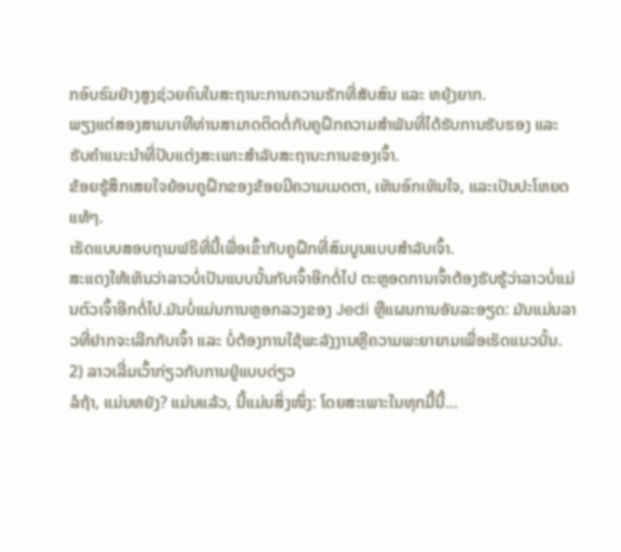ກອົບຮົມຢ່າງສູງຊ່ວຍຄົນໃນສະຖານະການຄວາມຮັກທີ່ສັບສົນ ແລະ ຫຍຸ້ງຍາກ.
ພຽງແຕ່ສອງສາມນາທີທ່ານສາມາດຕິດຕໍ່ກັບຄູຝຶກຄວາມສຳພັນທີ່ໄດ້ຮັບການຮັບຮອງ ແລະ ຮັບຄຳແນະນຳທີ່ປັບແຕ່ງສະເພາະສຳລັບສະຖານະການຂອງເຈົ້າ.
ຂ້ອຍຮູ້ສຶກເສຍໃຈຍ້ອນຄູຝຶກຂອງຂ້ອຍມີຄວາມເມດຕາ, ເຫັນອົກເຫັນໃຈ, ແລະເປັນປະໂຫຍດແທ້ໆ.
ເຮັດແບບສອບຖາມຟຣີທີ່ນີ້ເພື່ອເຂົ້າກັບຄູຝຶກທີ່ສົມບູນແບບສຳລັບເຈົ້າ.
ສະແດງໃຫ້ເຫັນວ່າລາວບໍ່ເປັນແບບນັ້ນກັບເຈົ້າອີກຕໍ່ໄປ ຕະຫຼອດການເຈົ້າຕ້ອງຮັບຮູ້ວ່າລາວບໍ່ແມ່ນຕົວເຈົ້າອີກຕໍ່ໄປ.ມັນບໍ່ແມ່ນການຫຼອກລວງຂອງ Jedi ຫຼືແຜນການອັນລະອຽດ: ມັນແມ່ນລາວທີ່ຢາກຈະເລີກກັບເຈົ້າ ແລະ ບໍ່ຕ້ອງການໃຊ້ພະລັງງານຫຼືຄວາມພະຍາຍາມເພື່ອເຮັດແນວນັ້ນ.
2) ລາວເລີ່ມເວົ້າກ່ຽວກັບການຢູ່ແບບດ່ຽວ
ລໍຖ້າ, ແມ່ນຫຍັງ? ແມ່ນແລ້ວ, ນີ້ແມ່ນສິ່ງໜຶ່ງ: ໂດຍສະເພາະໃນທຸກມື້ນີ້…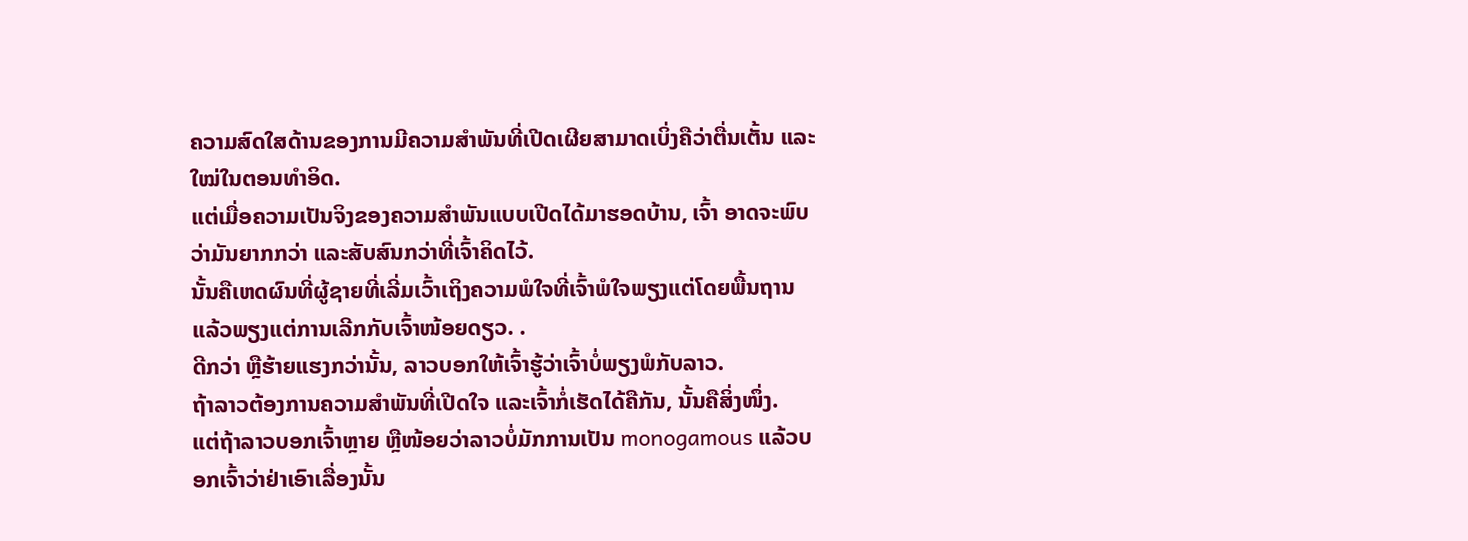ຄວາມສົດໃສດ້ານຂອງການມີຄວາມສໍາພັນທີ່ເປີດເຜີຍສາມາດເບິ່ງຄືວ່າຕື່ນເຕັ້ນ ແລະ ໃໝ່ໃນຕອນທໍາອິດ.
ແຕ່ເມື່ອຄວາມເປັນຈິງຂອງຄວາມສຳພັນແບບເປີດໄດ້ມາຮອດບ້ານ, ເຈົ້າ ອາດຈະພົບວ່າມັນຍາກກວ່າ ແລະສັບສົນກວ່າທີ່ເຈົ້າຄິດໄວ້.
ນັ້ນຄືເຫດຜົນທີ່ຜູ້ຊາຍທີ່ເລີ່ມເວົ້າເຖິງຄວາມພໍໃຈທີ່ເຈົ້າພໍໃຈພຽງແຕ່ໂດຍພື້ນຖານແລ້ວພຽງແຕ່ການເລີກກັບເຈົ້າໜ້ອຍດຽວ. .
ດີກວ່າ ຫຼືຮ້າຍແຮງກວ່ານັ້ນ, ລາວບອກໃຫ້ເຈົ້າຮູ້ວ່າເຈົ້າບໍ່ພຽງພໍກັບລາວ.
ຖ້າລາວຕ້ອງການຄວາມສຳພັນທີ່ເປີດໃຈ ແລະເຈົ້າກໍ່ເຮັດໄດ້ຄືກັນ, ນັ້ນຄືສິ່ງໜຶ່ງ.
ແຕ່ຖ້າລາວບອກເຈົ້າຫຼາຍ ຫຼືໜ້ອຍວ່າລາວບໍ່ມັກການເປັນ monogamous ແລ້ວບອກເຈົ້າວ່າຢ່າເອົາເລື່ອງນັ້ນ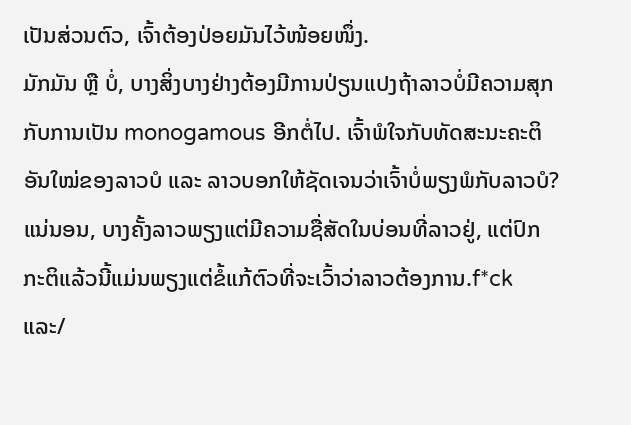ເປັນສ່ວນຕົວ, ເຈົ້າຕ້ອງປ່ອຍມັນໄວ້ໜ້ອຍໜຶ່ງ.
ມັກມັນ ຫຼື ບໍ່, ບາງສິ່ງບາງຢ່າງຕ້ອງມີການປ່ຽນແປງຖ້າລາວບໍ່ມີຄວາມສຸກກັບການເປັນ monogamous ອີກຕໍ່ໄປ. ເຈົ້າພໍໃຈກັບທັດສະນະຄະຕິອັນໃໝ່ຂອງລາວບໍ ແລະ ລາວບອກໃຫ້ຊັດເຈນວ່າເຈົ້າບໍ່ພຽງພໍກັບລາວບໍ?
ແນ່ນອນ, ບາງຄັ້ງລາວພຽງແຕ່ມີຄວາມຊື່ສັດໃນບ່ອນທີ່ລາວຢູ່, ແຕ່ປົກກະຕິແລ້ວນີ້ແມ່ນພຽງແຕ່ຂໍ້ແກ້ຕົວທີ່ຈະເວົ້າວ່າລາວຕ້ອງການ.f*ck ແລະ/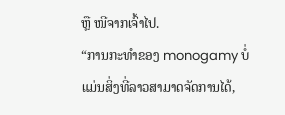ຫຼື ໜີຈາກເຈົ້າໄປ.
“ການກະທຳຂອງ monogamy ບໍ່ແມ່ນສິ່ງທີ່ລາວສາມາດຈັດການໄດ້,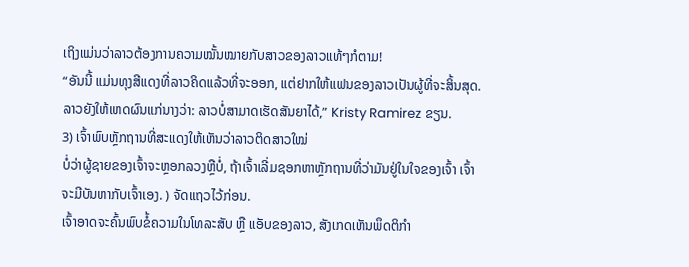ເຖິງແມ່ນວ່າລາວຕ້ອງການຄວາມໝັ້ນໝາຍກັບສາວຂອງລາວແທ້ໆກໍຕາມ!
“ອັນນີ້ ແມ່ນທຸງສີແດງທີ່ລາວຄິດແລ້ວທີ່ຈະອອກ, ແຕ່ຢາກໃຫ້ແຟນຂອງລາວເປັນຜູ້ທີ່ຈະສິ້ນສຸດ. ລາວຍັງໃຫ້ເຫດຜົນແກ່ນາງວ່າ: ລາວບໍ່ສາມາດເຮັດສັນຍາໄດ້,” Kristy Ramirez ຂຽນ.
3) ເຈົ້າພົບຫຼັກຖານທີ່ສະແດງໃຫ້ເຫັນວ່າລາວຕິດສາວໃໝ່
ບໍ່ວ່າຜູ້ຊາຍຂອງເຈົ້າຈະຫຼອກລວງຫຼືບໍ່, ຖ້າເຈົ້າເລີ່ມຊອກຫາຫຼັກຖານທີ່ວ່າມັນຢູ່ໃນໃຈຂອງເຈົ້າ ເຈົ້າຈະມີບັນຫາກັບເຈົ້າເອງ. ) ຈັດແຖວໄວ້ກ່ອນ.
ເຈົ້າອາດຈະຄົ້ນພົບຂໍ້ຄວາມໃນໂທລະສັບ ຫຼື ແອັບຂອງລາວ, ສັງເກດເຫັນພຶດຕິກຳ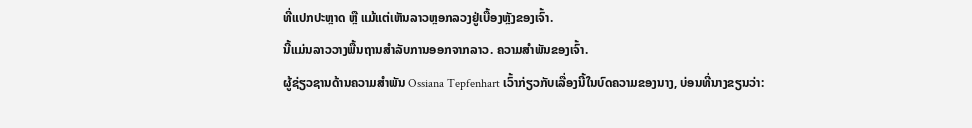ທີ່ແປກປະຫຼາດ ຫຼື ແມ້ແຕ່ເຫັນລາວຫຼອກລວງຢູ່ເບື້ອງຫຼັງຂອງເຈົ້າ.
ນີ້ແມ່ນລາວວາງພື້ນຖານສຳລັບການອອກຈາກລາວ. ຄວາມສຳພັນຂອງເຈົ້າ.
ຜູ້ຊ່ຽວຊານດ້ານຄວາມສຳພັນ Ossiana Tepfenhart ເວົ້າກ່ຽວກັບເລື່ອງນີ້ໃນບົດຄວາມຂອງນາງ, ບ່ອນທີ່ນາງຂຽນວ່າ: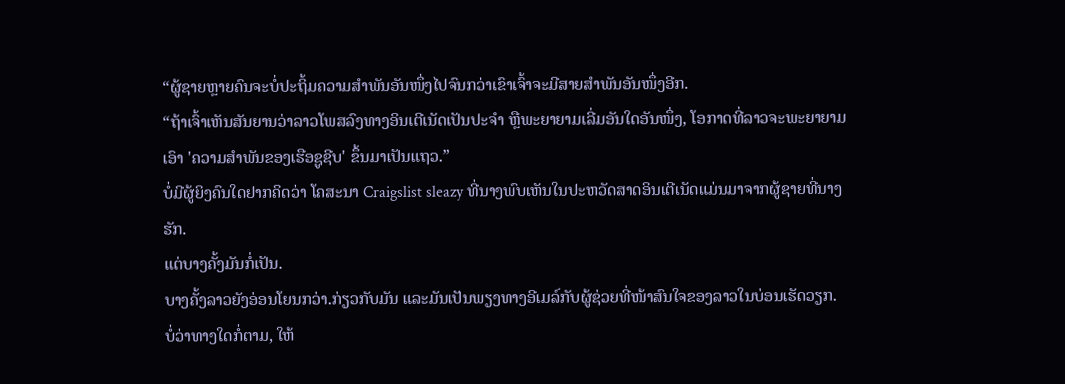“ຜູ້ຊາຍຫຼາຍຄົນຈະບໍ່ປະຖິ້ມຄວາມສຳພັນອັນໜຶ່ງໄປຈົນກວ່າເຂົາເຈົ້າຈະມີສາຍສຳພັນອັນໜຶ່ງອີກ.
“ຖ້າເຈົ້າເຫັນສັນຍານວ່າລາວໂພສລົງທາງອິນເຕີເນັດເປັນປະຈຳ ຫຼືພະຍາຍາມເລີ່ມອັນໃດອັນໜຶ່ງ, ໂອກາດທີ່ລາວຈະພະຍາຍາມເອົາ 'ຄວາມສຳພັນຂອງເຮືອຊູຊີບ' ຂຶ້ນມາເປັນແຖວ.”
ບໍ່ມີຜູ້ຍິງຄົນໃດຢາກຄິດວ່າ ໂຄສະນາ Craigslist sleazy ທີ່ນາງພົບເຫັນໃນປະຫວັດສາດອິນເຕີເນັດແມ່ນມາຈາກຜູ້ຊາຍທີ່ນາງຮັກ.
ແຕ່ບາງຄັ້ງມັນກໍ່ເປັນ.
ບາງຄັ້ງລາວຍັງອ່ອນໂຍນກວ່າ.ກ່ຽວກັບມັນ ແລະມັນເປັນພຽງທາງອີເມລ໌ກັບຜູ້ຊ່ວຍທີ່ໜ້າສົນໃຈຂອງລາວໃນບ່ອນເຮັດວຽກ.
ບໍ່ວ່າທາງໃດກໍ່ຕາມ, ໃຫ້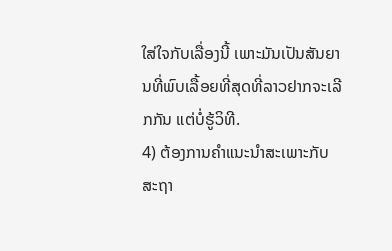ໃສ່ໃຈກັບເລື່ອງນີ້ ເພາະມັນເປັນສັນຍານທີ່ພົບເລື້ອຍທີ່ສຸດທີ່ລາວຢາກຈະເລີກກັນ ແຕ່ບໍ່ຮູ້ວິທີ.
4) ຕ້ອງການຄໍາແນະນໍາສະເພາະກັບສະຖາ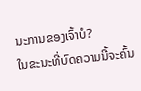ນະການຂອງເຈົ້າບໍ?
ໃນຂະນະທີ່ບົດຄວາມນີ້ຈະຄົ້ນ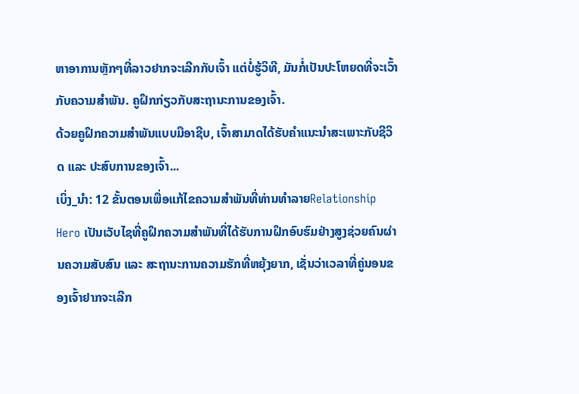ຫາອາການຫຼັກໆທີ່ລາວຢາກຈະເລີກກັບເຈົ້າ ແຕ່ບໍ່ຮູ້ວິທີ, ມັນກໍ່ເປັນປະໂຫຍດທີ່ຈະເວົ້າກັບຄວາມສໍາພັນ. ຄູຝຶກກ່ຽວກັບສະຖານະການຂອງເຈົ້າ.
ດ້ວຍຄູຝຶກຄວາມສຳພັນແບບມືອາຊີບ, ເຈົ້າສາມາດໄດ້ຮັບຄຳແນະນຳສະເພາະກັບຊີວິດ ແລະ ປະສົບການຂອງເຈົ້າ...
ເບິ່ງ_ນຳ: 12 ຂັ້ນຕອນເພື່ອແກ້ໄຂຄວາມສໍາພັນທີ່ທ່ານທໍາລາຍRelationship Hero ເປັນເວັບໄຊທີ່ຄູຝຶກຄວາມສຳພັນທີ່ໄດ້ຮັບການຝຶກອົບຮົມຢ່າງສູງຊ່ວຍຄົນຜ່ານຄວາມສັບສົນ ແລະ ສະຖານະການຄວາມຮັກທີ່ຫຍຸ້ງຍາກ, ເຊັ່ນວ່າເວລາທີ່ຄູ່ນອນຂອງເຈົ້າຢາກຈະເລີກ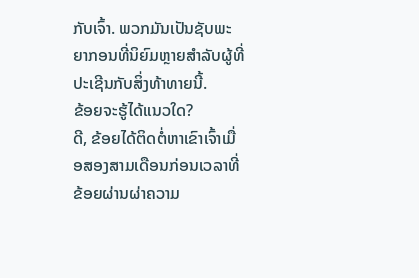ກັບເຈົ້າ. ພວກມັນເປັນຊັບພະຍາກອນທີ່ນິຍົມຫຼາຍສໍາລັບຜູ້ທີ່ປະເຊີນກັບສິ່ງທ້າທາຍນີ້.
ຂ້ອຍຈະຮູ້ໄດ້ແນວໃດ?
ດີ, ຂ້ອຍໄດ້ຕິດຕໍ່ຫາເຂົາເຈົ້າເມື່ອສອງສາມເດືອນກ່ອນເວລາທີ່ຂ້ອຍຜ່ານຜ່າຄວາມ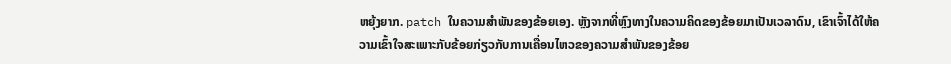ຫຍຸ້ງຍາກ. patch ໃນຄວາມສໍາພັນຂອງຂ້ອຍເອງ. ຫຼັງຈາກທີ່ຫຼົງທາງໃນຄວາມຄິດຂອງຂ້ອຍມາເປັນເວລາດົນ, ເຂົາເຈົ້າໄດ້ໃຫ້ຄວາມເຂົ້າໃຈສະເພາະກັບຂ້ອຍກ່ຽວກັບການເຄື່ອນໄຫວຂອງຄວາມສຳພັນຂອງຂ້ອຍ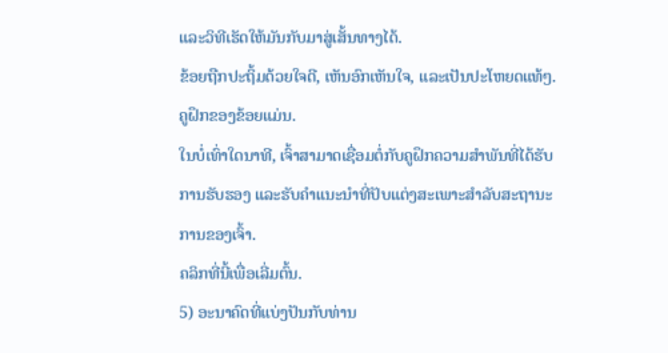ແລະວິທີເຮັດໃຫ້ມັນກັບມາສູ່ເສັ້ນທາງໄດ້.
ຂ້ອຍຖືກປະຖິ້ມດ້ວຍໃຈດີ, ເຫັນອົກເຫັນໃຈ, ແລະເປັນປະໂຫຍດແທ້ໆ. ຄູຝຶກຂອງຂ້ອຍແມ່ນ.
ໃນບໍ່ເທົ່າໃດນາທີ, ເຈົ້າສາມາດເຊື່ອມຕໍ່ກັບຄູຝຶກຄວາມສຳພັນທີ່ໄດ້ຮັບການຮັບຮອງ ແລະຮັບຄຳແນະນຳທີ່ປັບແຕ່ງສະເພາະສຳລັບສະຖານະການຂອງເຈົ້າ.
ຄລິກທີ່ນີ້ເພື່ອເລີ່ມຕົ້ນ.
5) ອະນາຄົດທີ່ແບ່ງປັນກັບທ່ານ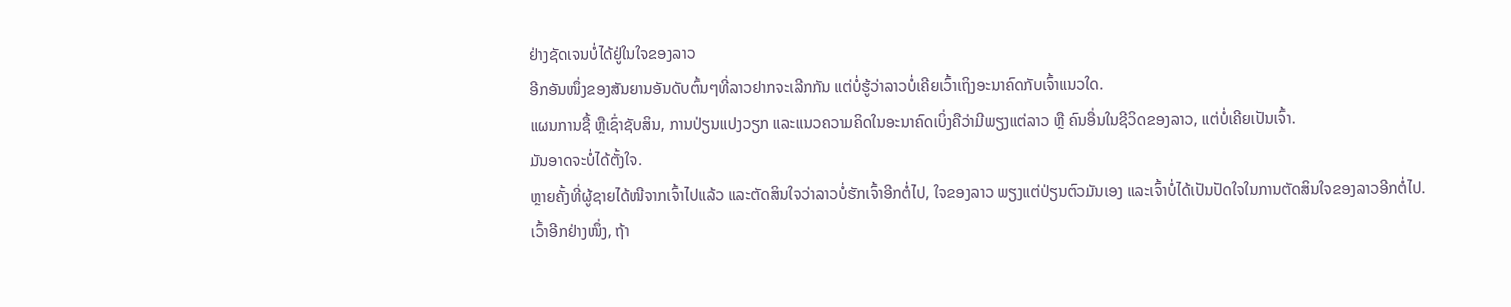ຢ່າງຊັດເຈນບໍ່ໄດ້ຢູ່ໃນໃຈຂອງລາວ
ອີກອັນໜຶ່ງຂອງສັນຍານອັນດັບຕົ້ນໆທີ່ລາວຢາກຈະເລີກກັນ ແຕ່ບໍ່ຮູ້ວ່າລາວບໍ່ເຄີຍເວົ້າເຖິງອະນາຄົດກັບເຈົ້າແນວໃດ.
ແຜນການຊື້ ຫຼືເຊົ່າຊັບສິນ, ການປ່ຽນແປງວຽກ ແລະແນວຄວາມຄິດໃນອະນາຄົດເບິ່ງຄືວ່າມີພຽງແຕ່ລາວ ຫຼື ຄົນອື່ນໃນຊີວິດຂອງລາວ, ແຕ່ບໍ່ເຄີຍເປັນເຈົ້າ.
ມັນອາດຈະບໍ່ໄດ້ຕັ້ງໃຈ.
ຫຼາຍຄັ້ງທີ່ຜູ້ຊາຍໄດ້ໜີຈາກເຈົ້າໄປແລ້ວ ແລະຕັດສິນໃຈວ່າລາວບໍ່ຮັກເຈົ້າອີກຕໍ່ໄປ, ໃຈຂອງລາວ ພຽງແຕ່ປ່ຽນຕົວມັນເອງ ແລະເຈົ້າບໍ່ໄດ້ເປັນປັດໃຈໃນການຕັດສິນໃຈຂອງລາວອີກຕໍ່ໄປ.
ເວົ້າອີກຢ່າງໜຶ່ງ, ຖ້າ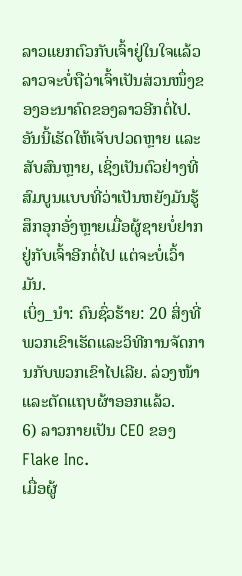ລາວແຍກຕົວກັບເຈົ້າຢູ່ໃນໃຈແລ້ວ ລາວຈະບໍ່ຖືວ່າເຈົ້າເປັນສ່ວນໜຶ່ງຂອງອະນາຄົດຂອງລາວອີກຕໍ່ໄປ.
ອັນນີ້ເຮັດໃຫ້ເຈັບປວດຫຼາຍ ແລະສັບສົນຫຼາຍ, ເຊິ່ງເປັນຕົວຢ່າງທີ່ສົມບູນແບບທີ່ວ່າເປັນຫຍັງມັນຮູ້ສຶກອຸກອັ່ງຫຼາຍເມື່ອຜູ້ຊາຍບໍ່ຢາກຢູ່ກັບເຈົ້າອີກຕໍ່ໄປ ແຕ່ຈະບໍ່ເວົ້າມັນ.
ເບິ່ງ_ນຳ: ຄົນຊົ່ວຮ້າຍ: 20 ສິ່ງທີ່ພວກເຂົາເຮັດແລະວິທີການຈັດການກັບພວກເຂົາໄປເລີຍ. ລ່ວງໜ້າ ແລະຕັດແຖບຜ້າອອກແລ້ວ.
6) ລາວກາຍເປັນ CEO ຂອງ Flake Inc.
ເມື່ອຜູ້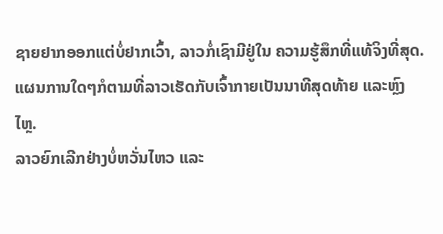ຊາຍຢາກອອກແຕ່ບໍ່ຢາກເວົ້າ, ລາວກໍ່ເຊົາມີຢູ່ໃນ ຄວາມຮູ້ສຶກທີ່ແທ້ຈິງທີ່ສຸດ.
ແຜນການໃດໆກໍຕາມທີ່ລາວເຮັດກັບເຈົ້າກາຍເປັນນາທີສຸດທ້າຍ ແລະຫຼົງໄຫຼ.
ລາວຍົກເລີກຢ່າງບໍ່ຫວັ່ນໄຫວ ແລະ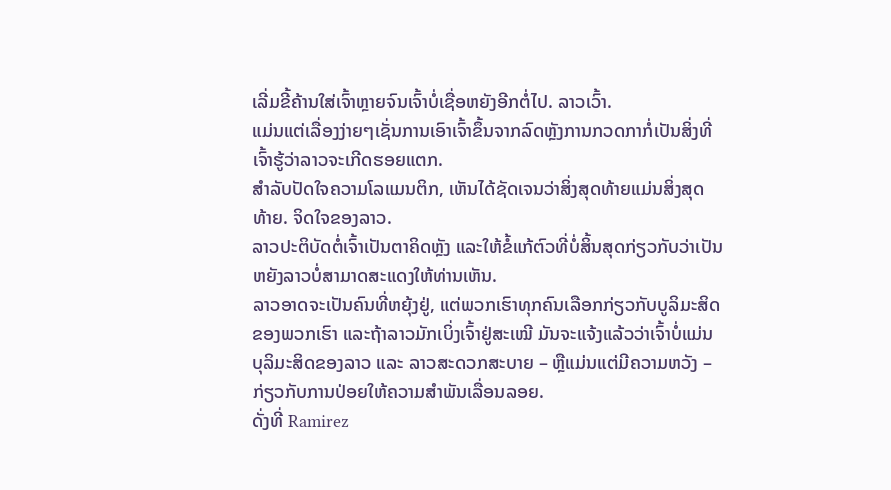ເລີ່ມຂີ້ຄ້ານໃສ່ເຈົ້າຫຼາຍຈົນເຈົ້າບໍ່ເຊື່ອຫຍັງອີກຕໍ່ໄປ. ລາວເວົ້າ.
ແມ່ນແຕ່ເລື່ອງງ່າຍໆເຊັ່ນການເອົາເຈົ້າຂຶ້ນຈາກລົດຫຼັງການກວດກາກໍ່ເປັນສິ່ງທີ່ເຈົ້າຮູ້ວ່າລາວຈະເກີດຮອຍແຕກ.
ສຳລັບປັດໃຈຄວາມໂລແມນຕິກ, ເຫັນໄດ້ຊັດເຈນວ່າສິ່ງສຸດທ້າຍແມ່ນສິ່ງສຸດທ້າຍ. ຈິດໃຈຂອງລາວ.
ລາວປະຕິບັດຕໍ່ເຈົ້າເປັນຕາຄິດຫຼັງ ແລະໃຫ້ຂໍ້ແກ້ຕົວທີ່ບໍ່ສິ້ນສຸດກ່ຽວກັບວ່າເປັນຫຍັງລາວບໍ່ສາມາດສະແດງໃຫ້ທ່ານເຫັນ.
ລາວອາດຈະເປັນຄົນທີ່ຫຍຸ້ງຢູ່, ແຕ່ພວກເຮົາທຸກຄົນເລືອກກ່ຽວກັບບູລິມະສິດຂອງພວກເຮົາ ແລະຖ້າລາວມັກເບິ່ງເຈົ້າຢູ່ສະເໝີ ມັນຈະແຈ້ງແລ້ວວ່າເຈົ້າບໍ່ແມ່ນບຸລິມະສິດຂອງລາວ ແລະ ລາວສະດວກສະບາຍ – ຫຼືແມ່ນແຕ່ມີຄວາມຫວັງ – ກ່ຽວກັບການປ່ອຍໃຫ້ຄວາມສຳພັນເລື່ອນລອຍ.
ດັ່ງທີ່ Ramirez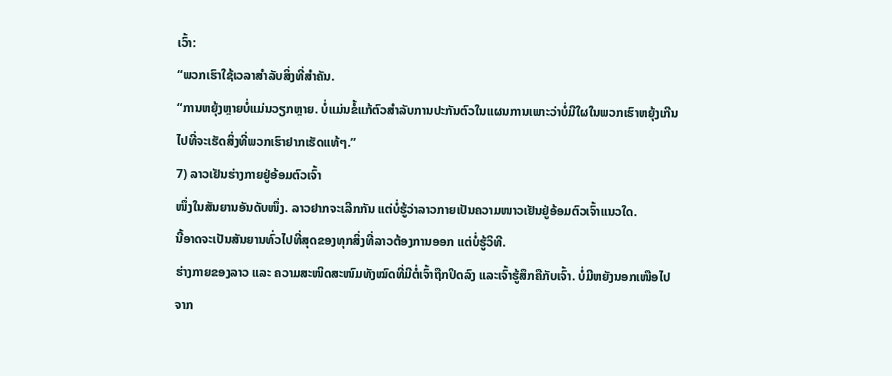ເວົ້າ:
“ພວກເຮົາໃຊ້ເວລາສຳລັບສິ່ງທີ່ສຳຄັນ.
“ການຫຍຸ້ງຫຼາຍບໍ່ແມ່ນວຽກຫຼາຍ. ບໍ່ແມ່ນຂໍ້ແກ້ຕົວສໍາລັບການປະກັນຕົວໃນແຜນການເພາະວ່າບໍ່ມີໃຜໃນພວກເຮົາຫຍຸ້ງເກີນໄປທີ່ຈະເຮັດສິ່ງທີ່ພວກເຮົາຢາກເຮັດແທ້ໆ.”
7) ລາວເຢັນຮ່າງກາຍຢູ່ອ້ອມຕົວເຈົ້າ
ໜຶ່ງໃນສັນຍານອັນດັບໜຶ່ງ. ລາວຢາກຈະເລີກກັນ ແຕ່ບໍ່ຮູ້ວ່າລາວກາຍເປັນຄວາມໜາວເຢັນຢູ່ອ້ອມຕົວເຈົ້າແນວໃດ.
ນີ້ອາດຈະເປັນສັນຍານທົ່ວໄປທີ່ສຸດຂອງທຸກສິ່ງທີ່ລາວຕ້ອງການອອກ ແຕ່ບໍ່ຮູ້ວິທີ.
ຮ່າງກາຍຂອງລາວ ແລະ ຄວາມສະໜິດສະໜົມທັງໝົດທີ່ມີຕໍ່ເຈົ້າຖືກປິດລົງ ແລະເຈົ້າຮູ້ສຶກຄືກັບເຈົ້າ. ບໍ່ມີຫຍັງນອກເໜືອໄປຈາກ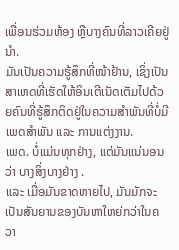ເພື່ອນຮ່ວມຫ້ອງ ຫຼືບາງຄົນທີ່ລາວເຄີຍຢູ່ນຳ.
ມັນເປັນຄວາມຮູ້ສຶກທີ່ໜ້າຢ້ານ, ເຊິ່ງເປັນສາເຫດທີ່ເຮັດໃຫ້ອິນເຕີເນັດເຕັມໄປດ້ວຍຄົນທີ່ຮູ້ສຶກຕິດຢູ່ໃນຄວາມສຳພັນທີ່ບໍ່ມີເພດສຳພັນ ແລະ ການແຕ່ງງານ.
ເພດ. ບໍ່ແມ່ນທຸກຢ່າງ, ແຕ່ມັນແນ່ນອນວ່າ ບາງສິ່ງບາງຢ່າງ .
ແລະ ເມື່ອມັນຂາດຫາຍໄປ, ມັນມັກຈະເປັນສັນຍານຂອງບັນຫາໃຫຍ່ກວ່າໃນຄວາ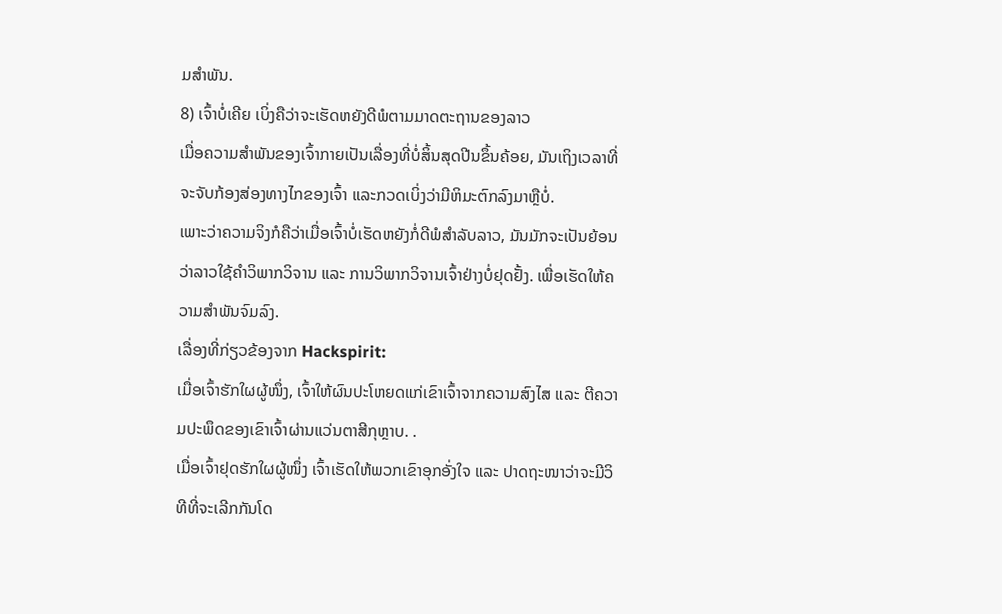ມສຳພັນ.
8) ເຈົ້າບໍ່ເຄີຍ ເບິ່ງຄືວ່າຈະເຮັດຫຍັງດີພໍຕາມມາດຕະຖານຂອງລາວ
ເມື່ອຄວາມສຳພັນຂອງເຈົ້າກາຍເປັນເລື່ອງທີ່ບໍ່ສິ້ນສຸດປີນຂຶ້ນຄ້ອຍ, ມັນເຖິງເວລາທີ່ຈະຈັບກ້ອງສ່ອງທາງໄກຂອງເຈົ້າ ແລະກວດເບິ່ງວ່າມີຫິມະຕົກລົງມາຫຼືບໍ່.
ເພາະວ່າຄວາມຈິງກໍຄືວ່າເມື່ອເຈົ້າບໍ່ເຮັດຫຍັງກໍ່ດີພໍສຳລັບລາວ, ມັນມັກຈະເປັນຍ້ອນວ່າລາວໃຊ້ຄຳວິພາກວິຈານ ແລະ ການວິພາກວິຈານເຈົ້າຢ່າງບໍ່ຢຸດຢັ້ງ. ເພື່ອເຮັດໃຫ້ຄວາມສຳພັນຈົມລົງ.
ເລື່ອງທີ່ກ່ຽວຂ້ອງຈາກ Hackspirit:
ເມື່ອເຈົ້າຮັກໃຜຜູ້ໜຶ່ງ, ເຈົ້າໃຫ້ຜົນປະໂຫຍດແກ່ເຂົາເຈົ້າຈາກຄວາມສົງໄສ ແລະ ຕີຄວາມປະພຶດຂອງເຂົາເຈົ້າຜ່ານແວ່ນຕາສີກຸຫຼາບ. .
ເມື່ອເຈົ້າຢຸດຮັກໃຜຜູ້ໜຶ່ງ ເຈົ້າເຮັດໃຫ້ພວກເຂົາອຸກອັ່ງໃຈ ແລະ ປາດຖະໜາວ່າຈະມີວິທີທີ່ຈະເລີກກັນໂດ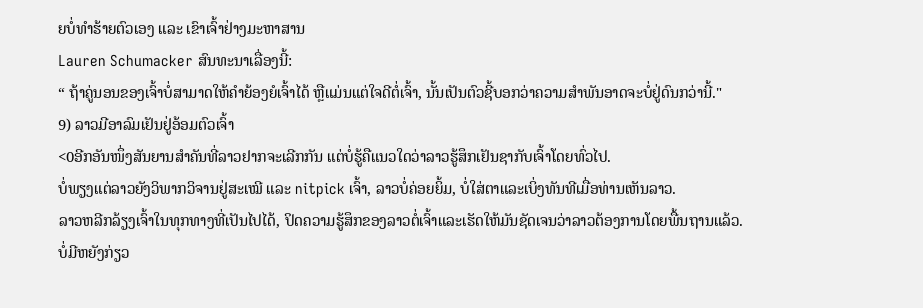ຍບໍ່ທຳຮ້າຍຕົວເອງ ແລະ ເຂົາເຈົ້າຢ່າງມະຫາສານ
Lauren Schumacker ສົນທະນາເລື່ອງນີ້:
“ ຖ້າຄູ່ນອນຂອງເຈົ້າບໍ່ສາມາດໃຫ້ຄຳຍ້ອງຍໍເຈົ້າໄດ້ ຫຼືແມ່ນແຕ່ໃຈດີຕໍ່ເຈົ້າ, ນັ້ນເປັນຕົວຊີ້ບອກວ່າຄວາມສຳພັນອາດຈະບໍ່ຢູ່ດົນກວ່ານີ້."
9) ລາວມີອາລົມເຢັນຢູ່ອ້ອມຕົວເຈົ້າ
<0ອີກອັນໜຶ່ງສັນຍານສຳຄັນທີ່ລາວຢາກຈະເລີກກັນ ແຕ່ບໍ່ຮູ້ຄືແນວໃດວ່າລາວຮູ້ສຶກເຢັນຊາກັບເຈົ້າໂດຍທົ່ວໄປ.
ບໍ່ພຽງແຕ່ລາວຍັງວິພາກວິຈານຢູ່ສະເໝີ ແລະ nitpick ເຈົ້າ, ລາວບໍ່ຄ່ອຍຍິ້ມ, ບໍ່ໃສ່ຕາແລະເບິ່ງທັນທີເມື່ອທ່ານເຫັນລາວ.
ລາວຫລີກລ້ຽງເຈົ້າໃນທຸກທາງທີ່ເປັນໄປໄດ້, ປິດຄວາມຮູ້ສຶກຂອງລາວຕໍ່ເຈົ້າແລະເຮັດໃຫ້ມັນຊັດເຈນວ່າລາວຕ້ອງການໂດຍພື້ນຖານແລ້ວ. ບໍ່ມີຫຍັງກ່ຽວ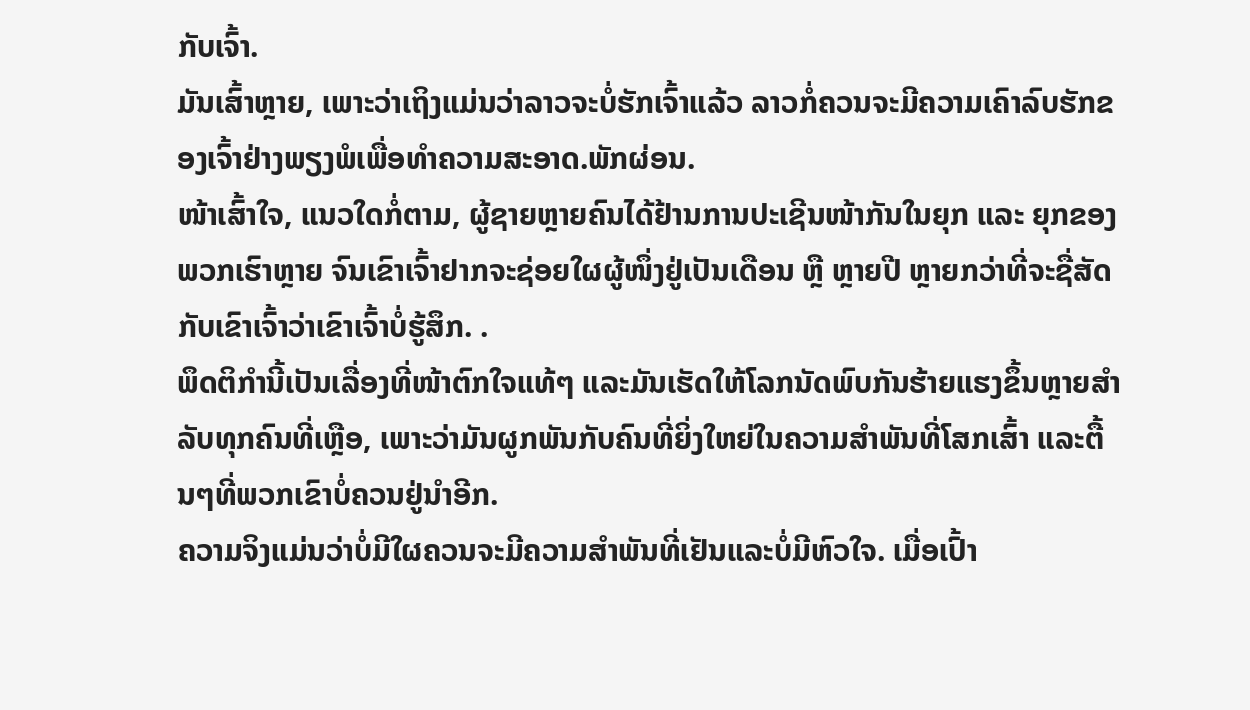ກັບເຈົ້າ.
ມັນເສົ້າຫຼາຍ, ເພາະວ່າເຖິງແມ່ນວ່າລາວຈະບໍ່ຮັກເຈົ້າແລ້ວ ລາວກໍ່ຄວນຈະມີຄວາມເຄົາລົບຮັກຂອງເຈົ້າຢ່າງພຽງພໍເພື່ອທໍາຄວາມສະອາດ.ພັກຜ່ອນ.
ໜ້າເສົ້າໃຈ, ແນວໃດກໍ່ຕາມ, ຜູ້ຊາຍຫຼາຍຄົນໄດ້ຢ້ານການປະເຊີນໜ້າກັນໃນຍຸກ ແລະ ຍຸກຂອງພວກເຮົາຫຼາຍ ຈົນເຂົາເຈົ້າຢາກຈະຊ່ອຍໃຜຜູ້ໜຶ່ງຢູ່ເປັນເດືອນ ຫຼື ຫຼາຍປີ ຫຼາຍກວ່າທີ່ຈະຊື່ສັດກັບເຂົາເຈົ້າວ່າເຂົາເຈົ້າບໍ່ຮູ້ສຶກ. .
ພຶດຕິກຳນີ້ເປັນເລື່ອງທີ່ໜ້າຕົກໃຈແທ້ໆ ແລະມັນເຮັດໃຫ້ໂລກນັດພົບກັນຮ້າຍແຮງຂຶ້ນຫຼາຍສຳລັບທຸກຄົນທີ່ເຫຼືອ, ເພາະວ່າມັນຜູກພັນກັບຄົນທີ່ຍິ່ງໃຫຍ່ໃນຄວາມສຳພັນທີ່ໂສກເສົ້າ ແລະຕື້ນໆທີ່ພວກເຂົາບໍ່ຄວນຢູ່ນຳອີກ.
ຄວາມຈິງແມ່ນວ່າບໍ່ມີໃຜຄວນຈະມີຄວາມສໍາພັນທີ່ເຢັນແລະບໍ່ມີຫົວໃຈ. ເມື່ອເປົ້າ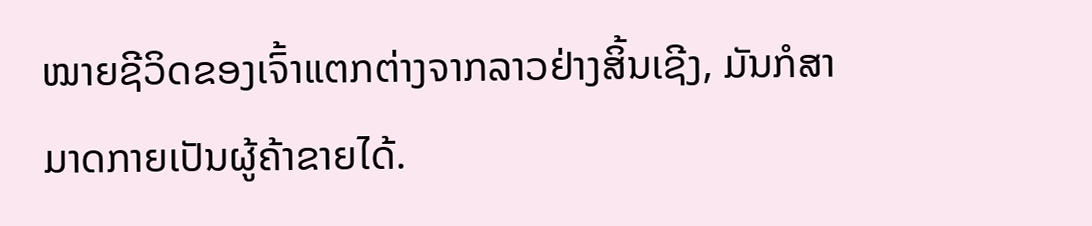ໝາຍຊີວິດຂອງເຈົ້າແຕກຕ່າງຈາກລາວຢ່າງສິ້ນເຊີງ, ມັນກໍສາມາດກາຍເປັນຜູ້ຄ້າຂາຍໄດ້.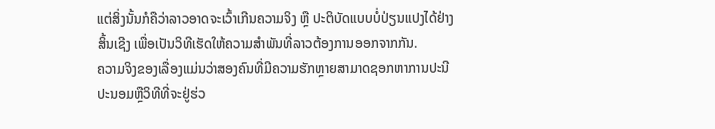ແຕ່ສິ່ງນັ້ນກໍຄືວ່າລາວອາດຈະເວົ້າເກີນຄວາມຈິງ ຫຼື ປະຕິບັດແບບບໍ່ປ່ຽນແປງໄດ້ຢ່າງສິ້ນເຊີງ ເພື່ອເປັນວິທີເຮັດໃຫ້ຄວາມສໍາພັນທີ່ລາວຕ້ອງການອອກຈາກກັນ.
ຄວາມຈິງຂອງເລື່ອງແມ່ນວ່າສອງຄົນທີ່ມີຄວາມຮັກຫຼາຍສາມາດຊອກຫາການປະນີປະນອມຫຼືວິທີທີ່ຈະຢູ່ຮ່ວ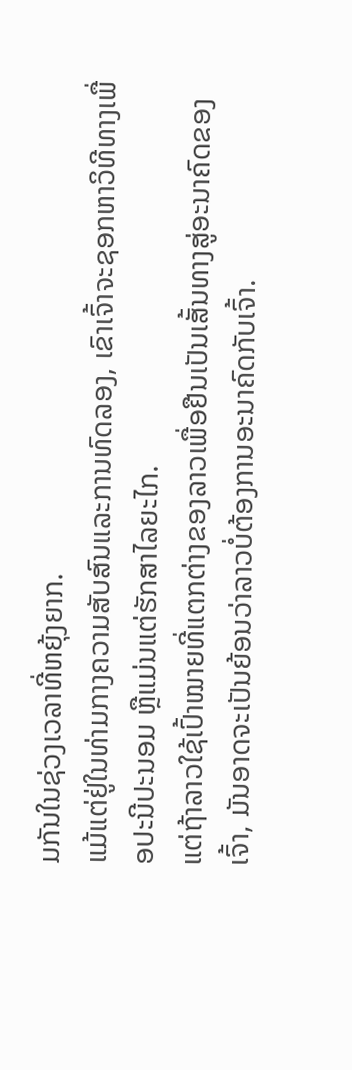ມກັນໃນຊ່ວງເວລາທີ່ຫຍຸ້ງຍາກ.
ແມ້ແຕ່ຢູ່ໃນທ່າມກາງຄວາມສັບສົນແລະການທົດລອງ, ເຂົາເຈົ້າຈະຊອກຫາວິທີທາງເພື່ອປະນີປະນອມ ຫຼືແມ່ນແຕ່ຮັກສາໄລຍະໄກ.
ແຕ່ຖ້າລາວໃຊ້ເປົ້າໝາຍທີ່ແຕກຕ່າງຂອງລາວເພື່ອຢືນເປັນເສັ້ນທາງສູ່ອະນາຄົດຂອງເຈົ້າ, ມັນອາດຈະເປັນຍ້ອນວ່າລາວບໍ່ຕ້ອງການອະນາຄົດກັບເຈົ້າ.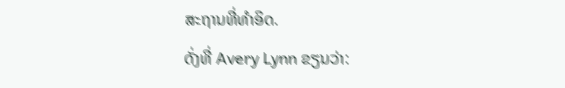ສະຖານທີ່ທໍາອິດ.
ດັ່ງທີ່ Avery Lynn ຂຽນວ່າ: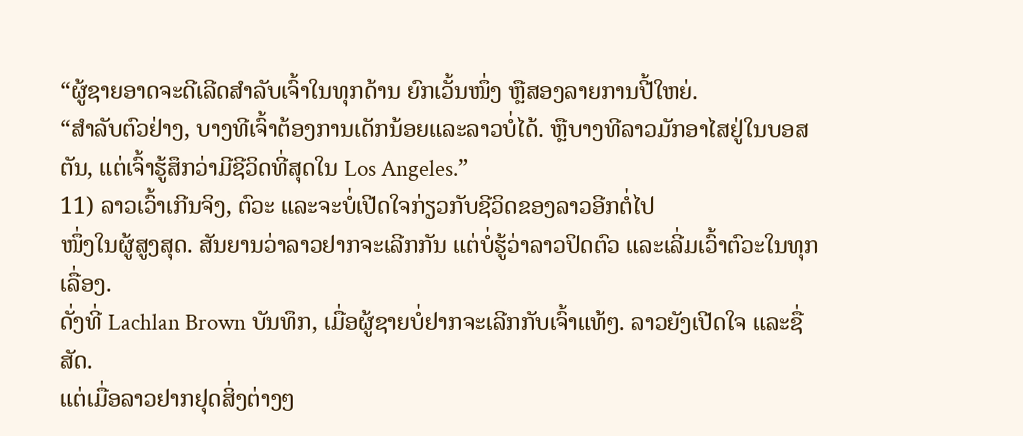“ຜູ້ຊາຍອາດຈະດີເລີດສຳລັບເຈົ້າໃນທຸກດ້ານ ຍົກເວັ້ນໜຶ່ງ ຫຼືສອງລາຍການປີ້ໃຫຍ່.
“ສຳລັບຕົວຢ່າງ, ບາງທີເຈົ້າຕ້ອງການເດັກນ້ອຍແລະລາວບໍ່ໄດ້. ຫຼືບາງທີລາວມັກອາໄສຢູ່ໃນບອສຕັນ, ແຕ່ເຈົ້າຮູ້ສຶກວ່າມີຊີວິດທີ່ສຸດໃນ Los Angeles.”
11) ລາວເວົ້າເກີນຈິງ, ຕົວະ ແລະຈະບໍ່ເປີດໃຈກ່ຽວກັບຊີວິດຂອງລາວອີກຕໍ່ໄປ
ໜຶ່ງໃນຜູ້ສູງສຸດ. ສັນຍານວ່າລາວຢາກຈະເລີກກັນ ແຕ່ບໍ່ຮູ້ວ່າລາວປິດຕົວ ແລະເລີ່ມເວົ້າຕົວະໃນທຸກເລື່ອງ.
ດັ່ງທີ່ Lachlan Brown ບັນທຶກ, ເມື່ອຜູ້ຊາຍບໍ່ຢາກຈະເລີກກັບເຈົ້າແທ້ໆ. ລາວຍັງເປີດໃຈ ແລະຊື່ສັດ.
ແຕ່ເມື່ອລາວຢາກຢຸດສິ່ງຕ່າງໆ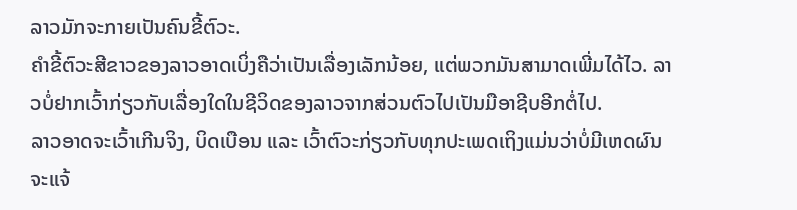ລາວມັກຈະກາຍເປັນຄົນຂີ້ຕົວະ.
ຄຳຂີ້ຕົວະສີຂາວຂອງລາວອາດເບິ່ງຄືວ່າເປັນເລື່ອງເລັກນ້ອຍ, ແຕ່ພວກມັນສາມາດເພີ່ມໄດ້ໄວ. ລາວບໍ່ຢາກເວົ້າກ່ຽວກັບເລື່ອງໃດໃນຊີວິດຂອງລາວຈາກສ່ວນຕົວໄປເປັນມືອາຊີບອີກຕໍ່ໄປ.
ລາວອາດຈະເວົ້າເກີນຈິງ, ບິດເບືອນ ແລະ ເວົ້າຕົວະກ່ຽວກັບທຸກປະເພດເຖິງແມ່ນວ່າບໍ່ມີເຫດຜົນຈະແຈ້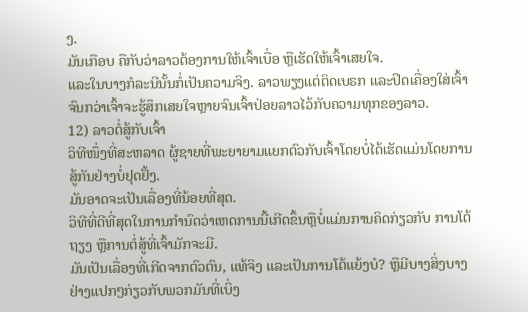ງ.
ມັນເກືອບ ຄືກັບວ່າລາວຕ້ອງການໃຫ້ເຈົ້າເບື່ອ ຫຼືເຮັດໃຫ້ເຈົ້າເສຍໃຈ.
ແລະໃນບາງກໍລະນີນັ້ນກໍ່ເປັນຄວາມຈິງ. ລາວພຽງແຕ່ຕິດເບຣກ ແລະປິດເຄື່ອງໃສ່ເຈົ້າ ຈົນກວ່າເຈົ້າຈະຮູ້ສຶກເສຍໃຈຫຼາຍຈົນເຈົ້າປ່ອຍລາວໄວ້ກັບຄວາມທຸກຂອງລາວ.
12) ລາວຕໍ່ສູ້ກັບເຈົ້າ
ວິທີໜຶ່ງທີ່ສະຫລາດ ຜູ້ຊາຍທີ່ພະຍາຍາມແຍກຕົວກັບເຈົ້າໂດຍບໍ່ໄດ້ເຮັດແມ່ນໂດຍການສູ້ກັນຢ່າງບໍ່ຢຸດຢັ້ງ.
ມັນອາດຈະເປັນເລື່ອງທີ່ນ້ອຍທີ່ສຸດ.
ວິທີທີ່ດີທີ່ສຸດໃນການກຳນົດວ່າເຫດການນີ້ເກີດຂຶ້ນຫຼືບໍ່ແມ່ນການຄິດກ່ຽວກັບ ການໂຕ້ຖຽງ ຫຼືການຕໍ່ສູ້ທີ່ເຈົ້າມັກຈະມີ.
ມັນເປັນເລື່ອງທີ່ເກີດຈາກຕົວຕົນ, ແທ້ຈິງ ແລະເປັນການໂຕ້ແຍ້ງບໍ? ຫຼືມີບາງສິ່ງບາງຢ່າງແປກໆກ່ຽວກັບພວກມັນທີ່ເບິ່ງ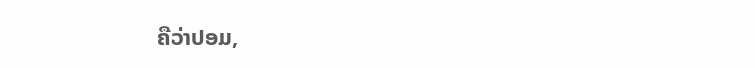ຄືວ່າປອມ,